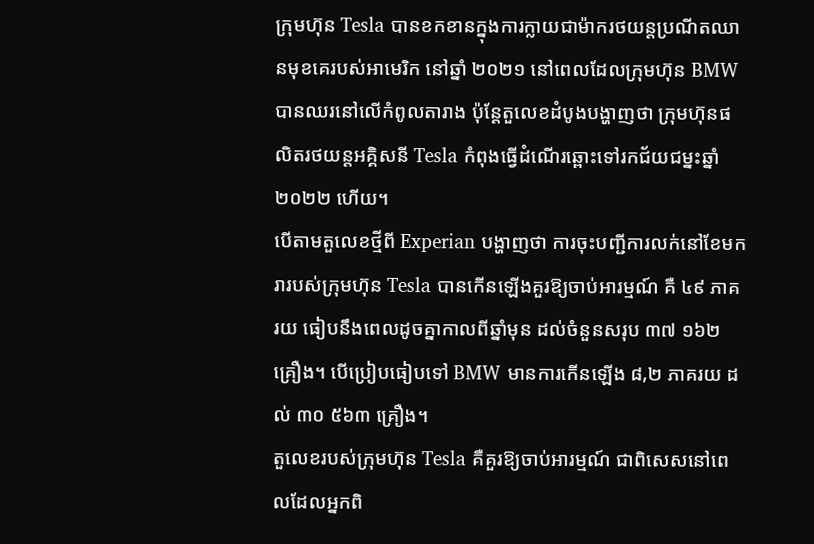ក្រុមហ៊ុន Tesla បានខកខានក្នុងការក្លាយជាម៉ាករថយន្តប្រណីតឈានមុខគេរបស់អាមេរិក នៅឆ្នាំ ២០២១ នៅពេលដែលក្រុមហ៊ុន BMW បានឈរនៅលើកំពូលតារាង ប៉ុន្តែតួលេខដំបូងបង្ហាញថា ក្រុមហ៊ុនផលិតរថយន្តអគ្គិសនី Tesla កំពុងធ្វើដំណើរឆ្ពោះទៅរកជ័យជម្នះឆ្នាំ ២០២២ ហើយ។
បើតាមតួលេខថ្មីពី Experian បង្ហាញថា ការចុះបញ្ជីការលក់នៅខែមករារបស់ក្រុមហ៊ុន Tesla បានកើនឡើងគួរឱ្យចាប់អារម្មណ៍ គឺ ៤៩ ភាគរយ ធៀបនឹងពេលដូចគ្នាកាលពីឆ្នាំមុន ដល់ចំនួនសរុប ៣៧ ១៦២ គ្រឿង។ បើប្រៀបធៀបទៅ BMW មានការកើនឡើង ៨,២ ភាគរយ ដល់ ៣០ ៥៦៣ គ្រឿង។
តួលេខរបស់ក្រុមហ៊ុន Tesla គឺគួរឱ្យចាប់អារម្មណ៍ ជាពិសេសនៅពេលដែលអ្នកពិ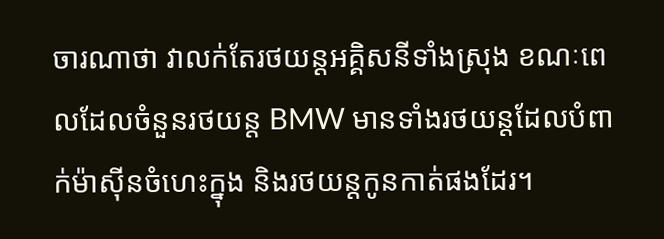ចារណាថា វាលក់តែរថយន្តអគ្គិសនីទាំងស្រុង ខណៈពេលដែលចំនួនរថយន្ត BMW មានទាំងរថយន្តដែលបំពាក់ម៉ាស៊ីនចំហេះក្នុង និងរថយន្តកូនកាត់ផងដែរ។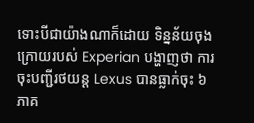ទោះបីជាយ៉ាងណាក៏ដោយ ទិន្នន័យចុងក្រោយរបស់ Experian បង្ហាញថា ការចុះបញ្ជីរថយន្ត Lexus បានធ្លាក់ចុះ ៦ ភាគ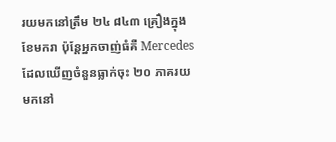រយមកនៅត្រឹម ២៤ ៨៤៣ គ្រឿងក្នុងខែមករា ប៉ុន្តែអ្នកចាញ់ធំគឺ Mercedes ដែលឃើញចំនួនធ្លាក់ចុះ ២០ ភាគរយ មកនៅ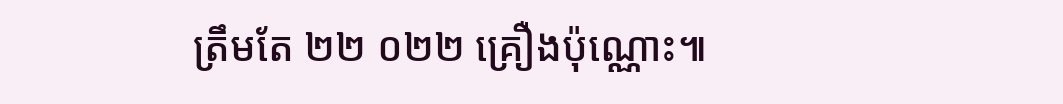ត្រឹមតែ ២២ ០២២ គ្រឿងប៉ុណ្ណោះ៕